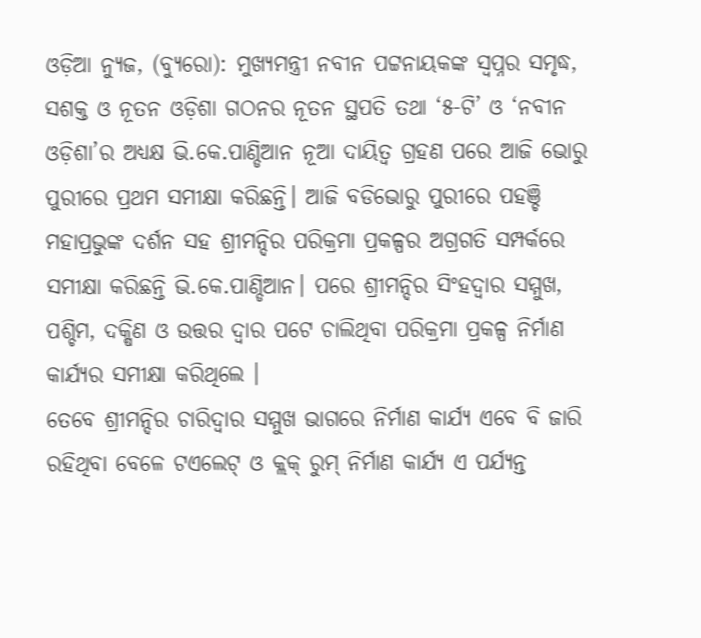ଓଡ଼ିଆ ନ୍ୟୁଜ, (ବ୍ୟୁରୋ): ମୁଖ୍ୟମନ୍ତ୍ରୀ ନବୀନ ପଟ୍ଟନାୟକଙ୍କ ସ୍ୱପ୍ନର ସମୃଦ୍ଧ, ସଶକ୍ତ ଓ ନୂତନ ଓଡ଼ିଶା ଗଠନର ନୂତନ ସ୍ଥପତି ତଥା ‘୫-ଟି’ ଓ ‘ନବୀନ ଓଡ଼ିଶା’ର ଅଧ୍ୟକ୍ଷ ଭି.କେ.ପାଣ୍ଡିଆନ ନୂଆ ଦାୟିତ୍ଵ ଗ୍ରହଣ ପରେ ଆଜି ଭୋରୁ ପୁରୀରେ ପ୍ରଥମ ସମୀକ୍ଷା କରିଛନ୍ତି। ଆଜି ବଡିଭୋରୁ ପୁରୀରେ ପହଞ୍ଚି ମହାପ୍ରଭୁଙ୍କ ଦର୍ଶନ ସହ ଶ୍ରୀମନ୍ଦିର ପରିକ୍ରମା ପ୍ରକଳ୍ପର ଅଗ୍ରଗତି ସମ୍ପର୍କରେ ସମୀକ୍ଷା କରିଛନ୍ତି ଭି.କେ.ପାଣ୍ଡିଆନ। ପରେ ଶ୍ରୀମନ୍ଦିର ସିଂହଦ୍ଵାର ସମ୍ମୁଖ, ପଶ୍ଚିମ, ଦକ୍ଷିଣ ଓ ଉତ୍ତର ଦ୍ଵାର ପଟେ ଚାଲିଥିବା ପରିକ୍ରମା ପ୍ରକଳ୍ପ ନିର୍ମାଣ କାର୍ଯ୍ୟର ସମୀକ୍ଷା କରିଥିଲେ ।
ତେବେ ଶ୍ରୀମନ୍ଦିର ଚାରିଦ୍ବାର ସମ୍ମୁଖ ଭାଗରେ ନିର୍ମାଣ କାର୍ଯ୍ୟ ଏବେ ବି ଜାରି ରହିଥିବା ବେଳେ ଟଏଲେଟ୍ ଓ କ୍ଲକ୍ ରୁମ୍ ନିର୍ମାଣ କାର୍ଯ୍ୟ ଏ ପର୍ଯ୍ୟନ୍ତ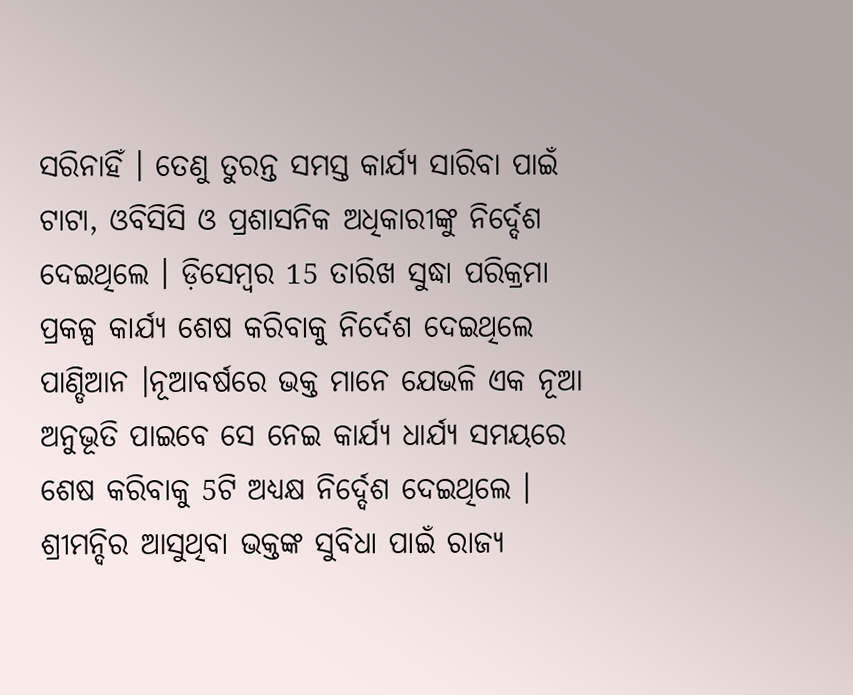ସରିନାହିଁ । ତେଣୁ ତୁରନ୍ତ ସମସ୍ତ କାର୍ଯ୍ୟ ସାରିବା ପାଇଁ ଟାଟା, ଓବିସିସି ଓ ପ୍ରଶାସନିକ ଅଧିକାରୀଙ୍କୁ ନିର୍ଦ୍ଦେଶ ଦେଇଥିଲେ । ଡ଼ିସେମ୍ବର 15 ତାରିଖ ସୁଦ୍ଧା ପରିକ୍ରମା ପ୍ରକଳ୍ପ କାର୍ଯ୍ୟ ଶେଷ କରିବାକୁ ନିର୍ଦେଶ ଦେଇଥିଲେ ପାଣ୍ଡିଆନ ।ନୂଆବର୍ଷରେ ଭକ୍ତ ମାନେ ଯେଭଳି ଏକ ନୂଆ ଅନୁଭୂତି ପାଇବେ ସେ ନେଇ କାର୍ଯ୍ୟ ଧାର୍ଯ୍ୟ ସମୟରେ ଶେଷ କରିବାକୁ 5ଟି ଅଧ୍ୟକ୍ଷ ନିର୍ଦ୍ଦେଶ ଦେଇଥିଲେ । ଶ୍ରୀମନ୍ଦିର ଆସୁଥିବା ଭକ୍ତଙ୍କ ସୁବିଧା ପାଇଁ ରାଜ୍ୟ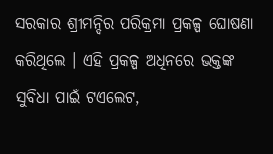ସରକାର ଶ୍ରୀମନ୍ଦିର ପରିକ୍ରମା ପ୍ରକଳ୍ପ ଘୋଷଣା କରିଥିଲେ । ଏହି ପ୍ରକଳ୍ପ ଅଧିନରେ ଭକ୍ତଙ୍କ ସୁବିଧା ପାଇଁ ଟଏଲେଟ,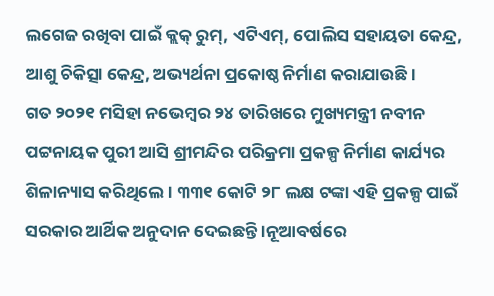ଲଗେଜ ରଖିବା ପାଇଁ କ୍ଲକ୍ ରୁମ୍, ଏଟିଏମ୍, ପୋଲିସ ସହାୟତା କେନ୍ଦ୍ର, ଆଶୁ ଚିକିତ୍ସା କେନ୍ଦ୍ର, ଅଭ୍ୟର୍ଥନା ପ୍ରକୋଷ୍ଠ ନିର୍ମାଣ କରାଯାଉଛି ।
ଗତ ୨୦୨୧ ମସିହା ନଭେମ୍ବର ୨୪ ତାରିଖରେ ମୁଖ୍ୟମନ୍ତ୍ରୀ ନବୀନ ପଟ୍ଟନାୟକ ପୁରୀ ଆସି ଶ୍ରୀମନ୍ଦିର ପରିକ୍ରମା ପ୍ରକଳ୍ପ ନିର୍ମାଣ କାର୍ଯ୍ୟର ଶିଳାନ୍ୟାସ କରିଥିଲେ । ୩୩୧ କୋଟି ୨୮ ଲକ୍ଷ ଟଙ୍କା ଏହି ପ୍ରକଳ୍ପ ପାଇଁ ସରକାର ଆର୍ଥିକ ଅନୁଦାନ ଦେଇଛନ୍ତି ।ନୂଆବର୍ଷରେ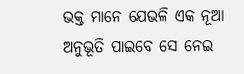ଭକ୍ତ ମାନେ ଯେଭଳି ଏକ ନୂଆ ଅନୁଭୂତି ପାଇବେ ସେ ନେଇ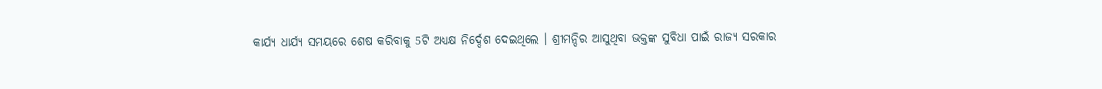କାର୍ଯ୍ୟ ଧାର୍ଯ୍ୟ ସମୟରେ ଶେଷ କରିବାକୁ 5ଟି ଅଧ୍ୟକ୍ଷ ନିର୍ଦ୍ଦେଶ ଦେଇଥିଲେ । ଶ୍ରୀମନ୍ଦିର ଆସୁଥିବା ଭକ୍ତଙ୍କ ସୁବିଧା ପାଇଁ ରାଜ୍ୟ ସରକାର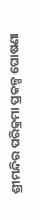ଶ୍ରୀମନ୍ଦିର ପରିକ୍ରମା ପ୍ରକଳ୍ପ ଘୋଷଣା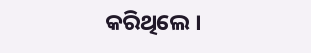କରିଥିଲେ ।